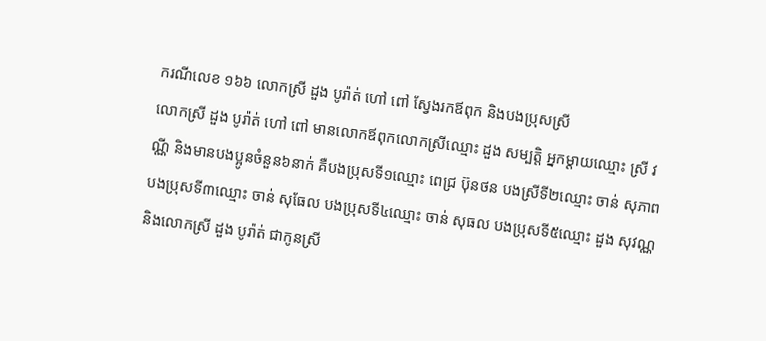ករណីលេខ ១៦៦ លោកស្រី ដួង បូរ៉ាត់ ហៅ ពៅ ស្វែងរកឪពុក និងបងប្រុសស្រី
លោកស្រី ដួង បូរ៉ាត់ ហៅ ពៅ មានលោកឪពុកលោកស្រីឈ្មោះ ដួង សម្បត្តិ អ្នកម្ដាយឈ្មោះ ស្រី វណ្ណី និងមានបងប្អូនចំនួន៦នាក់ គឺបងប្រុសទី១ឈ្មោះ ពេជ្រ ប៊ុនថន បងស្រីទី២ឈ្មោះ ចាន់ សុភាព បងប្រុសទី៣ឈ្មោះ ចាន់ សុធែល បងប្រុសទី៤ឈ្មោះ ចាន់ សុធល បងប្រុសទី៥ឈ្មោះ ដួង សុវណ្ណ និងលោកស្រី ដួង បូរ៉ាត់ ជាកូនស្រី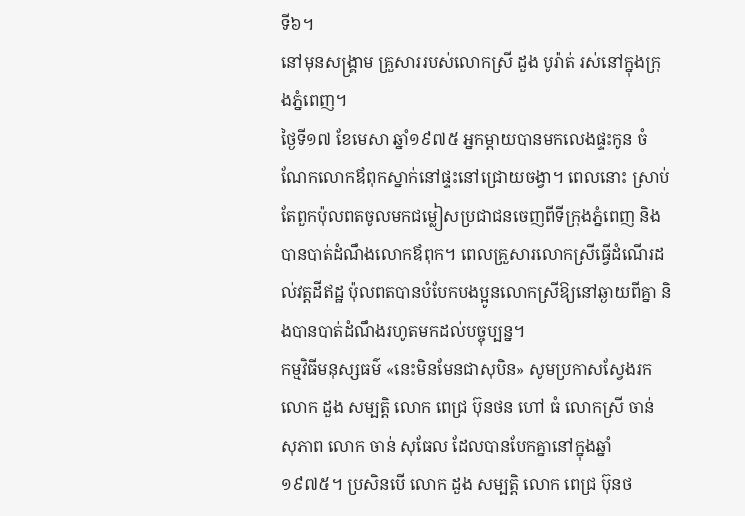ទី៦។
នៅមុនសង្គ្រាម គ្រួសាររបស់លោកស្រី ដួង បូរ៉ាត់ រស់នៅក្នុងក្រុងភ្នំពេញ។
ថ្ងៃទី១៧ ខែមេសា ឆ្នាំ១៩៧៥ អ្នកម្ដាយបានមកលេងផ្ទះកូន ចំណែកលោកឪពុកស្នាក់នៅផ្ទះនៅជ្រោយចង្វា។ ពេលនោះ ស្រាប់តែពួកប៉ុលពតចូលមកជម្លៀសប្រជាជនចេញពីទីក្រុងភ្នំពេញ និងបានបាត់ដំណឹងលោកឪពុក។ ពេលគ្រួសារលោកស្រីធ្វើដំណើរដល់វត្តដីឥដ្ឋ ប៉ុលពតបានបំបែកបងប្អូនលោកស្រីឱ្យនៅឆ្ងាយពីគ្នា និងបានបាត់ដំណឹងរហូតមកដល់បច្ចុប្បន្ន។
កម្មវិធីមនុស្សធម៌ «នេះមិនមែនជាសុបិន» សូមប្រកាសស្វែងរកលោក ដួង សម្បត្តិ លោក ពេជ្រ ប៊ុនថន ហៅ ធំ លោកស្រី ចាន់ សុភាព លោក ចាន់ សុធែល ដែលបានបែកគ្នានៅក្នុងឆ្នាំ១៩៧៥។ ប្រសិនបើ លោក ដួង សម្បត្តិ លោក ពេជ្រ ប៊ុនថ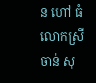ន ហៅ ធំ លោកស្រី ចាន់ សុ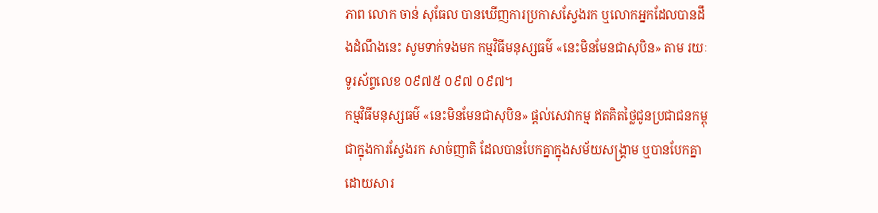ភាព លោក ចាន់ សុធែល បានឃើញការប្រកាសស្វែងរក ឬលោកអ្នកដែលបានដឹងដំណឹងនេះ សូមទាក់ទងមក កម្មវិធីមនុស្សធម៌ «នេះមិនមែនជាសុបិន» តាម រយៈទូរស័ព្ទលេខ ០៩៧៥ ០៩៧ ០៩៧។
កម្មវិធីមនុស្សធម៌ «នេះមិនមែនជាសុបិន» ផ្ដល់សេវាកម្ម ឥតគិតថ្លៃជូនប្រជាជនកម្ពុជាក្នុងការស្វែងរក សាច់ញាតិ ដែលបានបែកគ្នាក្នុងសម័យសង្គ្រាម ឬបានបែកគ្នាដោយសារ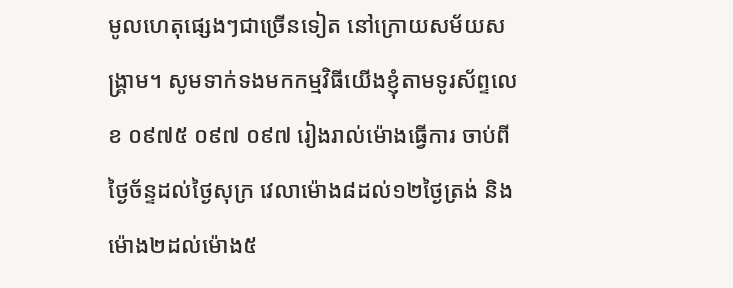មូលហេតុផ្សេងៗជាច្រើនទៀត នៅក្រោយសម័យសង្គ្រាម។ សូមទាក់ទងមកកម្មវិធីយើងខ្ញុំតាមទូរស័ព្ទលេខ ០៩៧៥ ០៩៧ ០៩៧ រៀងរាល់ម៉ោងធ្វើការ ចាប់ពីថ្ងៃច័ន្ទដល់ថ្ងៃសុក្រ វេលាម៉ោង៨ដល់១២ថ្ងៃត្រង់ និងម៉ោង២ដល់ម៉ោង៥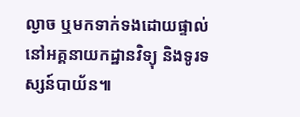ល្ងាច ឬមកទាក់ទងដោយផ្ទាល់នៅអគ្គនាយកដ្ឋានវិទ្យុ និងទូរទស្សន៍បាយ័ន៕